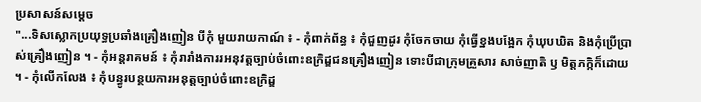ប្រសាសន៍សម្តេច
"...ទិសស្លោកប្រយុទ្ធប្រឆាំងគ្រឿងញៀន បីកុំ មួយរាយកាណ៍ ៖ - កុំពាក់ព័ន្ធ ៖ កុំជួញដូរ កុំចែកចាយ កុំធ្វើខ្នងបង្អែក កុំឃុបឃិត និងកុំប្រើប្រាស់គ្រឿងញៀន ។ - កុំអន្តរាគមន៍ ៖ កុំរារាំងការរអនុវត្តច្បាប់ចំពោះឧក្រិដ្ឌជនគ្រឿងញៀន ទោះបីជាក្រុមគ្រួសារ សាច់ញាតិ ឫ មិត្តភក្កិក៏ដោយ ។ - កុំលើកលែង ៖ កុំបន្ធូរបន្ថយការអនុត្តច្បាប់ចំពោះឧក្រិដ្ឌ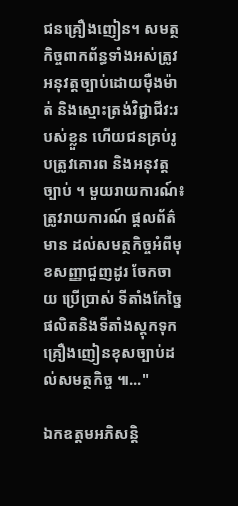ជនគ្រឿងញៀន។ សមត្ថកិច្ចពាកព័ន្ធទាំងអស់ត្រូវអនុវត្តច្បាប់ដោយមុឺងម៉ាត់ និងស្មោះត្រង់វិជ្ជាជីវ:របស់ខ្លួន ហើយជនគ្រប់រូបត្រូវគោរព និងអនុវត្តច្បាប់ ។ មួយរាយការណ៍៖ត្រូវរាយការណ៍ ផ្តលព័ត៌មាន ដល់សមត្ថកិច្ចអំពីមុខសញ្ញាជួញដូរ ចែកចាយ ប្រើប្រាស់ ទីតាំងកែច្នៃផលិតនិងទីតាំងស្តុកទុកគ្រឿងញៀនខុសច្បាប់ដល់សមត្ថកិច្ច ៕..."

ឯកឧត្តមអភិសន្តិ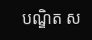បណ្ឌិត ស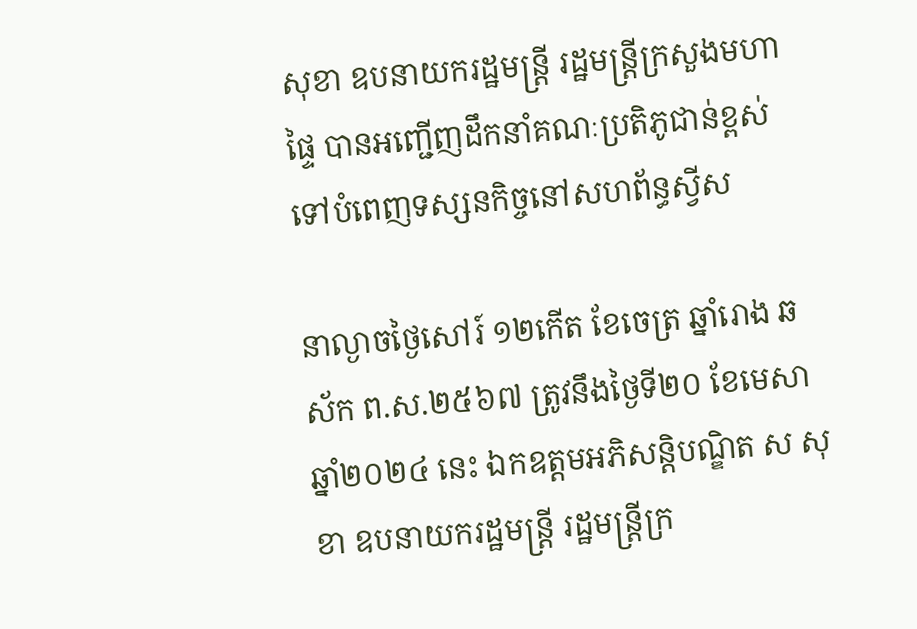សុខា ឧបនាយករដ្ឋមន្ត្រី រដ្ឋមន្ត្រីក្រសួងមហាផ្ទៃ បានអញ្ជើញដឹកនាំគណៈប្រតិភូជាន់ខ្ពស់ទៅបំពេញទស្សនកិច្ចនៅសហព័ន្ធស្វីស

នាល្ងាចថ្ងៃសៅរ៍ ១២កើត ខែចេត្រ ឆ្នាំរោង ឆស័ក ព.ស.២៥៦៧ ត្រូវនឹងថ្ងៃទី២០ ខែមេសា ឆ្នាំ២០២៤ នេះ ឯកឧត្តមអភិសន្តិបណ្ឌិត ស សុខា ឧបនាយករដ្ឋមន្ត្រី រដ្ឋមន្ត្រីក្រ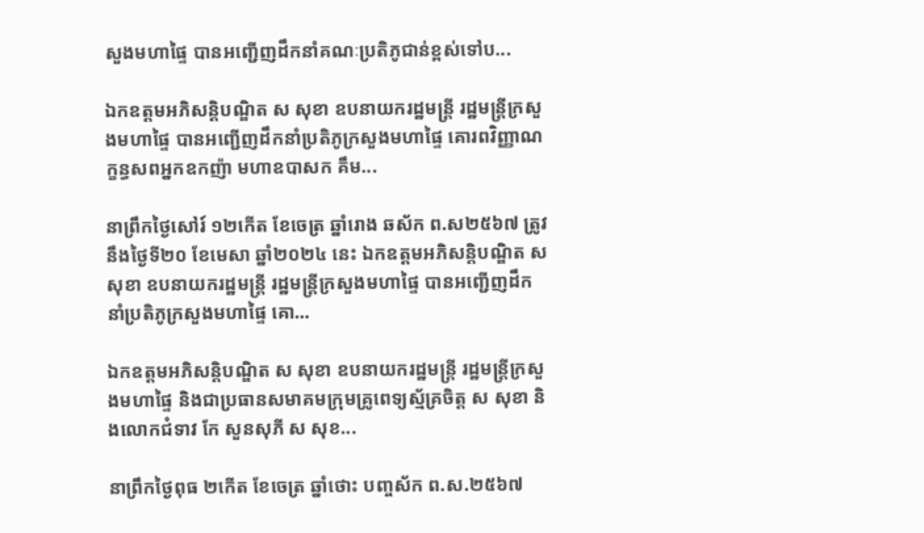សួងមហាផ្ទៃ បានអញ្ជើញដឹកនាំគណៈប្រតិភូជាន់ខ្ពស់ទៅប...

ឯកឧត្តមអភិសន្តិបណ្ឌិត ស សុខា ឧបនាយករដ្ឋមន្ត្រី រដ្ឋមន្ត្រីក្រសួងមហាផ្ទៃ បានអញ្ជើញដឹកនាំប្រតិភូក្រសួងមហាផ្ទៃ គោរពវិញ្ញាណក្ខន្ធសពអ្នកឧកញ៉ា មហាឧបាសក គឹម...

នាព្រឹកថ្ងៃសៅរ៍ ១២កើត ខែចេត្រ ឆ្នាំរោង ឆស័ក ព.ស២៥៦៧ ត្រូវនឹងថ្ងៃទី២០ ខែមេសា ឆ្នាំ២០២៤ នេះ ឯកឧត្តមអភិសន្តិបណ្ឌិត ស សុខា ឧបនាយករដ្ឋមន្ត្រី រដ្ឋមន្ត្រីក្រសួងមហាផ្ទៃ បានអញ្ជើញដឹកនាំប្រតិភូក្រសួងមហាផ្ទៃ គោ...

ឯកឧត្តមអភិសន្តិបណ្ឌិត ស សុខា ឧបនាយករដ្ឋមន្ត្រី រដ្ឋមន្ត្រីក្រសួងមហាផ្ទៃ និងជាប្រធានសមាគមក្រុមគ្រូពេទ្យស្ម័គ្រចិត្ត ស សុខា និងលោកជំទាវ កែ សួនសុភី ស សុខ...

នាព្រឹកថ្ងៃពុធ ២កើត ខែចេត្រ ឆ្នាំថោះ បញ្ចស័ក ព.ស.២៥៦៧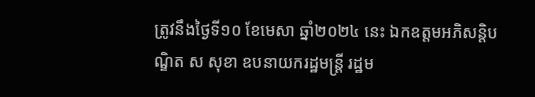ត្រូវនឹងថ្ងៃទី១០ ខែមេសា ឆ្នាំ២០២៤ នេះ ឯកឧត្តមអភិសន្តិបណ្ឌិត ស សុខា ឧបនាយករដ្ឋមន្ត្រី រដ្ឋម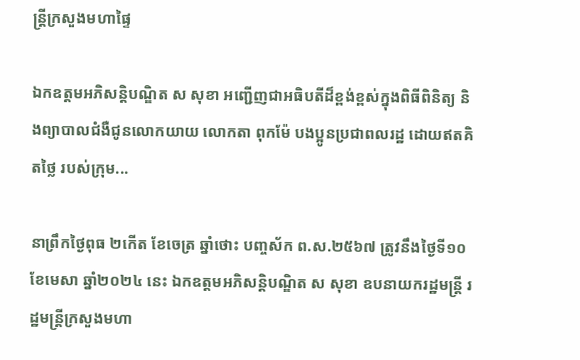ន្ត្រីក្រសួងមហាផ្ទៃ

ឯកឧត្តមអភិសន្តិបណ្ឌិត ស សុខា អញ្ជើញជាអធិបតីដ៏ខ្ពង់ខ្ពស់ក្នុងពិធីពិនិត្យ និងព្យាបាលជំងឺជូនលោកយាយ លោកតា ពុកម៉ែ បងប្អូនប្រជាពលរដ្ឋ ដោយឥតគិតថ្លៃ របស់ក្រុម...

នាព្រឹកថ្ងៃពុធ ២កើត ខែចេត្រ ឆ្នាំថោះ បញ្ចស័ក ព.ស.២៥៦៧ ត្រូវនឹងថ្ងៃទី១០ ខែមេសា ឆ្នាំ២០២៤ នេះ ឯកឧត្តមអភិសន្តិបណ្ឌិត ស សុខា ឧបនាយករដ្ឋមន្ត្រី រដ្ឋមន្ត្រីក្រសួងមហា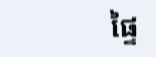ផ្ទៃ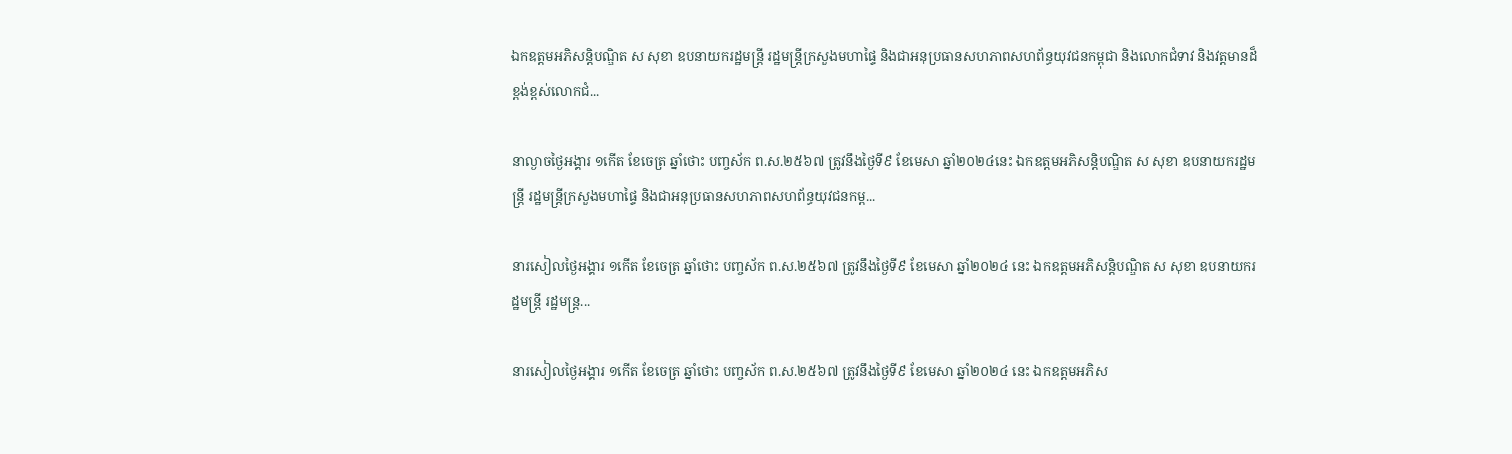ឯកឧត្តមអភិសន្តិបណ្ឌិត ស សុខា ឧបនាយករដ្ឋមន្ត្រី រដ្ឋមន្ត្រីក្រសួងមហាផ្ទៃ និងជាអនុប្រធានសហភាពសហព័ន្ធយុវជនកម្ពុជា និងលោកជំទាវ និងវត្តមានដ៏ខ្ពង់ខ្ពស់លោកជំ...

នាល្ងាចថ្ងៃអង្គារ ១កើត ខែចេត្រ ឆ្នាំថោះ បញ្ចស័ក ព.ស.២៥៦៧ ត្រូវនឹងថ្ងៃទី៩ ខែមេសា ឆ្នាំ២០២៤នេះ ឯកឧត្តមអភិសន្តិបណ្ឌិត ស សុខា ឧបនាយករដ្ឋមន្ត្រី រដ្ឋមន្ត្រីក្រសួងមហាផ្ទៃ និងជាអនុប្រធានសហភាពសហព័ន្ធយុវជនកម្ព...

នារសៀលថ្ងៃអង្គារ ១កើត ខែចេត្រ ឆ្នាំថោះ បញ្ចស័ក ព.ស.២៥៦៧ ត្រូវនឹងថ្ងៃទី៩ ខែមេសា ឆ្នាំ២០២៤ នេះ ឯកឧត្តមអភិសន្តិបណ្ឌិត ស សុខា ឧបនាយករដ្ឋមន្ត្រី រដ្ឋមន្ត្រ...

នារសៀលថ្ងៃអង្គារ ១កើត ខែចេត្រ ឆ្នាំថោះ បញ្ចស័ក ព.ស.២៥៦៧ ត្រូវនឹងថ្ងៃទី៩ ខែមេសា ឆ្នាំ២០២៤ នេះ ឯកឧត្តមអភិស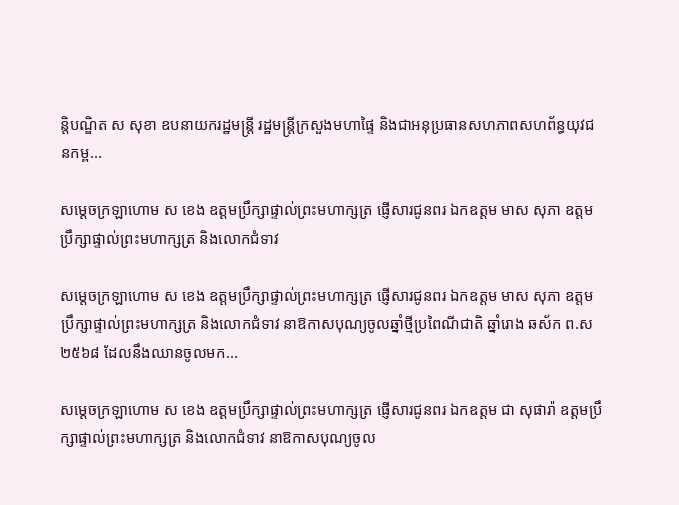ន្តិបណ្ឌិត ស សុខា ឧបនាយករដ្ឋមន្ត្រី រដ្ឋមន្ត្រីក្រសួងមហាផ្ទៃ និងជាអនុប្រធានសហភាពសហព័ន្ធយុវជនកម្ព...

សម្ដេចក្រឡាហោម ស ខេង ឧត្តមប្រឹក្សាផ្ទាល់ព្រះមហាក្សត្រ ផ្ញើសារជូនពរ ឯកឧត្តម មាស សុភា ឧត្តមប្រឹក្សាផ្ទាល់ព្រះមហាក្សត្រ និងលោកជំទាវ

សម្ដេចក្រឡាហោម ស ខេង ឧត្តមប្រឹក្សាផ្ទាល់ព្រះមហាក្សត្រ ផ្ញើសារជូនពរ ឯកឧត្តម មាស សុភា ឧត្តមប្រឹក្សាផ្ទាល់ព្រះមហាក្សត្រ និងលោកជំទាវ នាឱកាសបុណ្យចូលឆ្នាំថ្មីប្រពៃណីជាតិ ឆ្នាំរោង ឆស័ក ព.ស២៥៦៨ ដែលនឹងឈានចូលមក...

សម្ដេចក្រឡាហោម ស ខេង ឧត្តមប្រឹក្សាផ្ទាល់ព្រះមហាក្សត្រ ផ្ញើសារជូនពរ ឯកឧត្តម ជា សុផារ៉ា ឧត្តមប្រឹក្សាផ្ទាល់ព្រះមហាក្សត្រ និងលោកជំទាវ នាឱកាសបុណ្យចូល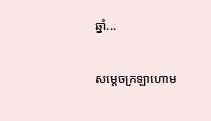ឆ្នាំ...

សម្ដេចក្រឡាហោម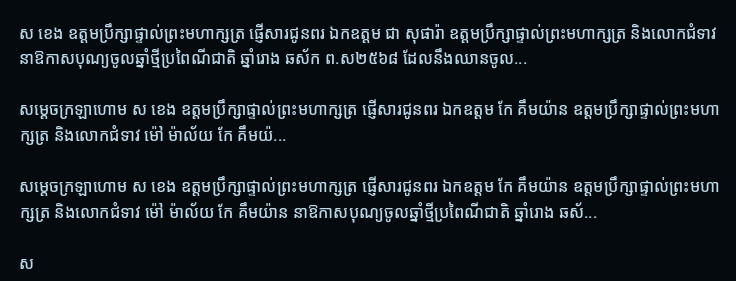ស ខេង ឧត្តមប្រឹក្សាផ្ទាល់ព្រះមហាក្សត្រ ផ្ញើសារជូនពរ ឯកឧត្តម ជា សុផារ៉ា ឧត្តមប្រឹក្សាផ្ទាល់ព្រះមហាក្សត្រ និងលោកជំទាវ នាឱកាសបុណ្យចូលឆ្នាំថ្មីប្រពៃណីជាតិ ឆ្នាំរោង ឆស័ក ព.ស២៥៦៨ ដែលនឹងឈានចូល...

សម្ដេចក្រឡាហោម ស ខេង ឧត្តមប្រឹក្សាផ្ទាល់ព្រះមហាក្សត្រ ផ្ញើសារជូនពរ ឯកឧត្តម កែ គឹមយ៉ាន ឧត្តមប្រឹក្សាផ្ទាល់ព្រះមហាក្សត្រ និងលោកជំទាវ ម៉ៅ ម៉ាល័យ កែ គឹមយ៉...

សម្ដេចក្រឡាហោម ស ខេង ឧត្តមប្រឹក្សាផ្ទាល់ព្រះមហាក្សត្រ ផ្ញើសារជូនពរ ឯកឧត្តម កែ គឹមយ៉ាន ឧត្តមប្រឹក្សាផ្ទាល់ព្រះមហាក្សត្រ និងលោកជំទាវ ម៉ៅ ម៉ាល័យ កែ គឹមយ៉ាន នាឱកាសបុណ្យចូលឆ្នាំថ្មីប្រពៃណីជាតិ ឆ្នាំរោង ឆស័...

ស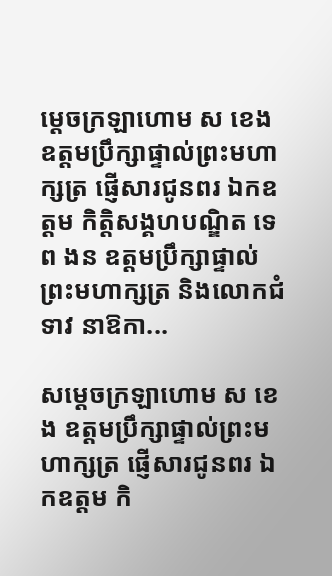ម្ដេចក្រឡាហោម ស ខេង ឧត្តមប្រឹក្សាផ្ទាល់ព្រះមហាក្សត្រ ផ្ញើសារជូនពរ ឯកឧត្តម កិត្តិសង្គហបណ្ឌិត ទេព ងន ឧត្តមប្រឹក្សាផ្ទាល់ព្រះមហាក្សត្រ និងលោកជំទាវ នាឱកា...

សម្ដេចក្រឡាហោម ស ខេង ឧត្តមប្រឹក្សាផ្ទាល់ព្រះមហាក្សត្រ ផ្ញើសារជូនពរ ឯកឧត្តម កិ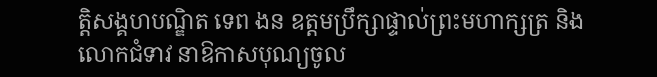ត្តិសង្គហបណ្ឌិត ទេព ងន ឧត្តមប្រឹក្សាផ្ទាល់ព្រះមហាក្សត្រ និងលោកជំទាវ នាឱកាសបុណ្យចូល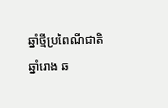ឆ្នាំថ្មីប្រពៃណីជាតិ ឆ្នាំរោង ឆ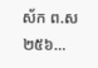ស័ក ព.ស២៥៦...